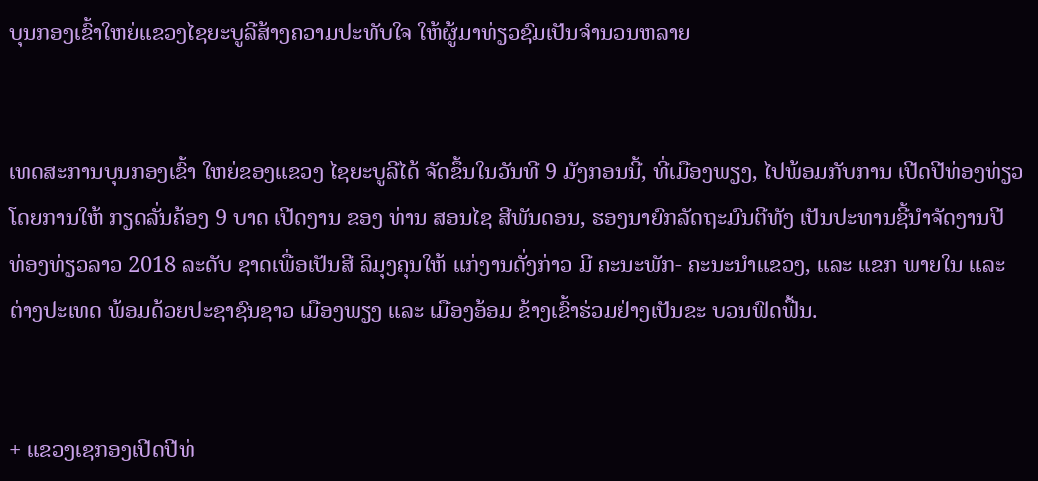ບຸນກອງເຂົ້າໃຫຍ່ແຂວງໄຊຍະບູລີສ້າງຄວາມປະທັບໃຈ ໃຫ້ຜູ້ມາທ່ຽວຊົມເປັນຈຳນວນຫລາຍ


ເທດສະການບຸນກອງເຂົ້າ ໃຫຍ່ຂອງແຂວງ ໄຊຍະບູລີໄດ້ ຈັດຂຶ້ນໃນວັນທີ 9 ມັງກອນນີ້, ທີ່ເມືອງພຽງ, ໄປພ້ອມກັບການ ເປີດປີທ່ອງທ່ຽວໂດຍການໃຫ້ ກຽດລັ່ນຄ້ອງ 9 ບາດ ເປີດງານ ຂອງ ທ່ານ ສອນໄຊ ສີພັນດອນ, ຮອງນາຍົກລັດຖະມົນຕີທັງ ເປັນປະທານຊີ້ນໍາຈັດງານປີ ທ່ອງທ່ຽວລາວ 2018 ລະດັບ ຊາດເພື່ອເປັນສີ ລິມຸງຄຸນໃຫ້ ແກ່ງານດັ່ງກ່າວ ມີ ຄະນະພັກ- ຄະນະນຳແຂວງ, ແລະ ແຂກ ພາຍໃນ ແລະ ຕ່າງປະເທດ ພ້ອມດ້ວຍປະຊາຊົນຊາວ ເມືອງພຽງ ແລະ ເມືອງອ້ອມ ຂ້າງເຂົ້າຮ່ວມຢ່າງເປັນຂະ ບວນຟົດຟື້ນ.


+ ແຂວງເຊກອງເປີດປີທ່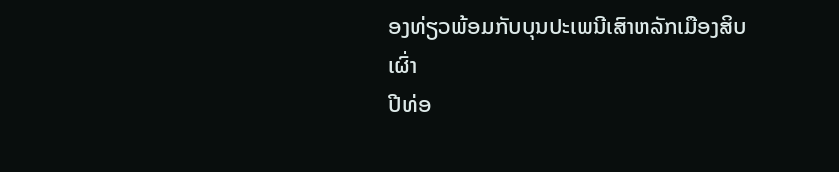ອງທ່ຽວພ້ອມກັບບຸນປະເພນີເສົາຫລັກເມືອງສິບເຜົ່າ
ປີທ່ອ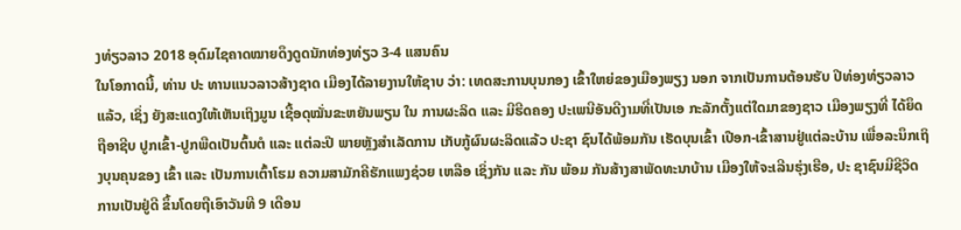ງທ່ຽວລາວ 2018 ອຸດົມໄຊຄາດໝາຍດຶງດູດນັກທ່ອງທ່ຽວ 3-4 ແສນຄົນ
ໃນໂອກາດນີ້, ທ່ານ ປະ ທານແນວລາວສ້າງຊາດ ເມືອງໄດ້ລາຍງານໃຫ້ຊາບ ວ່າ: ເທດສະການບຸນກອງ ເຂົ້າໃຫຍ່ຂອງເມືອງພຽງ ນອກ ຈາກເປັນການຕ້ອນຮັບ ປີທ່ອງທ່ຽວລາວ ແລ້ວ, ເຊິ່ງ ຍັງສະແດງໃຫ້ເຫັນເຖິງມູນ ເຊື້ອດຸໝັ່ນຂະຫຍັນພຽນ ໃນ ການຜະລິດ ແລະ ມີຮີດຄອງ ປະເພນີອັນດີງາມທີ່ເປັນເອ ກະລັກຕັ້ງແຕ່ໃດມາຂອງຊາວ ເມືອງພຽງທີ່ ໄດ້ຍຶດຖືອາຊີບ ປູກເຂົ້າ-ປູກພືດເປັນຕົ້ນຕໍ ແລະ ແຕ່ລະປີ ພາຍຫຼັງສຳເລັດການ ເກັບກູ້ຜົນຜະລິດແລ້ວ ປະຊາ ຊົນໄດ້ພ້ອມກັນ ເຮັດບຸນເຂົ້າ ເປືອກ-ເຂົ້າສານຢູ່ແຕ່ລະບ້ານ ເພື່ອລະນຶກເຖິງບຸນຄຸນຂອງ ເຂົ້າ ແລະ ເປັນການເຕົ້າໂຮມ ຄວາມສາມັກຄີຮັກແພງຊ່ວຍ ເຫລືອ ເຊິ່ງກັນ ແລະ ກັນ ພ້ອມ ກັນສ້າງສາພັດທະນາບ້ານ ເມືອງໃຫ້ຈະເລີນຮຸ່ງເຮືອ, ປະ ຊາຊົນມີຊີວິດການເປັນຢູ່ດີ ຂຶ້ນໂດຍຖືເອົາວັນທີ 9 ເດືອນ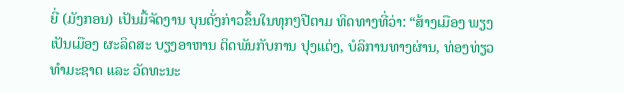ຍີ່ (ມັງກອນ) ເປັນມື້ຈັດງານ ບຸນດັ່ງກ່າວຂຶ້ນໃນທຸກໆປີຕາມ ທິດທາງທີ່ວ່າ: “ສ້າງເມືອງ ພຽງເປັນເມືອງ ຜະລິດສະ ບຽງອາຫານ ຕິດພັນກັບການ ປຸງແຕ່ງ, ບໍລິການທາງຜ່ານ, ທ່ອງທ່ຽວທຳມະຊາດ ແລະ ວັດທະນະ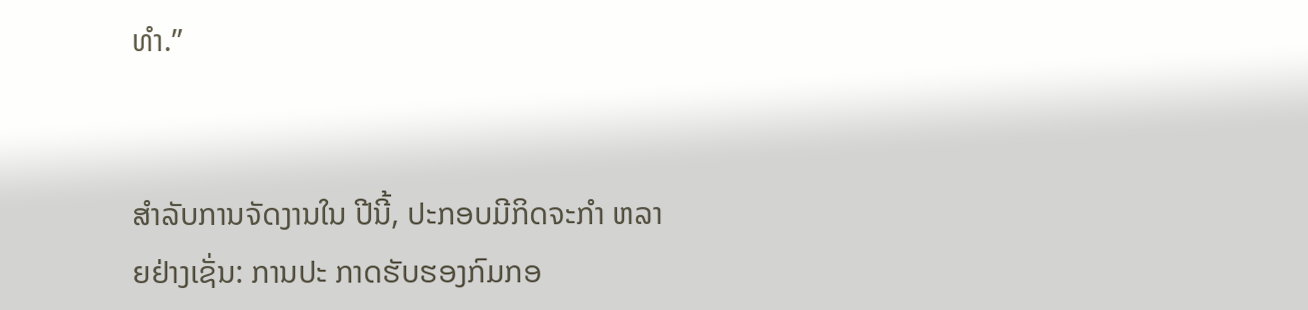ທຳ.”


ສຳລັບການຈັດງານໃນ ປີນີ້, ປະກອບມີກິດຈະກຳ ຫລາຍຢ່າງເຊັ່ນ: ການປະ ກາດຮັບຮອງກົມກອ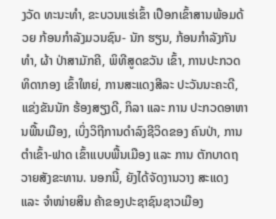ງວັດ ທະນະທຳ, ຂະບວນແຮ່ເຂົ້າ ເປືອກເຂົ້າສານພ້ອມດ້ວຍ ກ້ອນກຳລັງມວນຊົນ- ນັກ ຮຽນ, ກ້ອນກຳລັງກັນທຳ, ຜ້າ ປ່າສາມັກຄີ, ພິທີສູດຂວັນ ເຂົ້າ, ການປະກວດທິດາກອງ ເຂົ້າໃຫຍ່, ການສະແດງສີລະ ປະວັນນະຄະດີ, ແຂ່ງຂັນນັກ ຮ້ອງສຽງດີ, ກິລາ ແລະ ການ ປະກວດອາຫານພື້ນເມືອງ, ເບິ່ງວິຖີການດຳລົງຊີວິດຂອງ ຄົນປ່າ, ການຕຳເຂົ້າ-ຟາດ ເຂົ້າແບບພື້ນເມືອງ ແລະ ການ ຕັກບາດຖວາຍສັງຂະທານ. ນອກນີ້, ຍັງໄດ້ຈັດງານວາງ ສະແດງ ແລະ ຈຳໜ່າຍສິນ ຄ້າຂອງປະຊາຊົນຊາວເມືອງ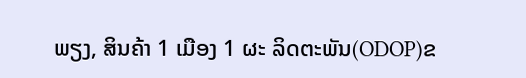ພຽງ, ສິນຄ້າ 1 ເມືອງ 1 ຜະ ລິດຕະພັນ(ODOP)ຂ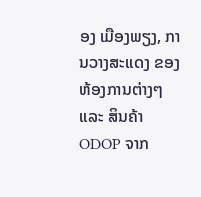ອງ ເມືອງພຽງ, ການວາງສະແດງ ຂອງຫ້ອງການຕ່າງໆ ແລະ ສິນຄ້າ ODOP ຈາກ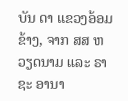ບັນ ດາ ແຂວງອ້ອມຂ້າງ, ຈາກ ສສ ຫວຽດນາມ ແລະ ຣາຊະ ອານາ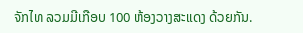ຈັກໄທ ລວມມີເກືອບ 100 ຫ້ອງວາງສະແດງ ດ້ວຍກັນ.